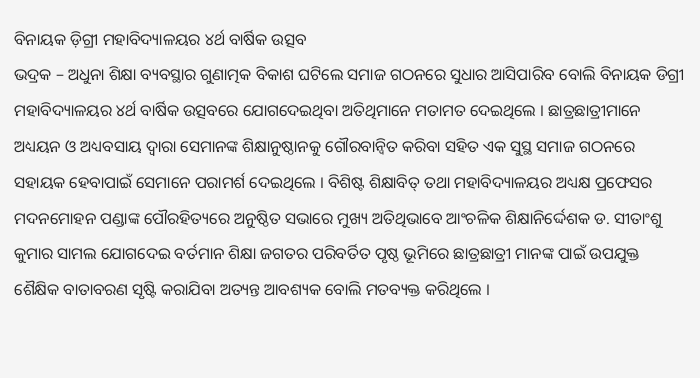ବିନାୟକ ଡ଼ିଗ୍ରୀ ମହାବିଦ୍ୟାଳୟର ୪ର୍ଥ ବାର୍ଷିକ ଉତ୍ସବ
ଭଦ୍ରକ – ଅଧୁନା ଶିକ୍ଷା ବ୍ୟବସ୍ଥାର ଗୁଣାତ୍ମକ ବିକାଶ ଘଟିଲେ ସମାଜ ଗଠନରେ ସୁଧାର ଆସିପାରିବ ବୋଲି ବିନାୟକ ଡିଗ୍ରୀ ମହାବିଦ୍ୟାଳୟର ୪ର୍ଥ ବାର୍ଷିକ ଉତ୍ସବରେ ଯୋଗଦେଇଥିବା ଅତିଥିମାନେ ମତାମତ ଦେଇଥିଲେ । ଛାତ୍ରଛାତ୍ରୀମାନେ ଅଧ୍ୟୟନ ଓ ଅଧ୍ୟବସାୟ ଦ୍ୱାରା ସେମାନଙ୍କ ଶିକ୍ଷାନୁଷ୍ଠାନକୁ ଗୌରବାନ୍ୱିତ କରିବା ସହିତ ଏକ ସୁସ୍ଥ ସମାଜ ଗଠନରେ ସହାୟକ ହେବାପାଇଁ ସେମାନେ ପରାମର୍ଶ ଦେଇଥିଲେ । ବିଶିଷ୍ଟ ଶିକ୍ଷାବିତ୍ ତଥା ମହାବିଦ୍ୟାଳୟର ଅଧ୍ୟକ୍ଷ ପ୍ରଫେସର ମଦନମୋହନ ପଣ୍ଡାଙ୍କ ପୌରହିତ୍ୟରେ ଅନୁଷ୍ଠିତ ସଭାରେ ମୁଖ୍ୟ ଅତିଥିଭାବେ ଆଂଚଳିକ ଶିକ୍ଷାନିର୍ଦ୍ଦେଶକ ଡ. ସୀତାଂଶୁ କୁମାର ସାମଲ ଯୋଗଦେଇ ବର୍ତମାନ ଶିକ୍ଷା ଜଗତର ପରିବର୍ତିତ ପୃଷ୍ଠ ଭୂମିରେ ଛାତ୍ରଛାତ୍ରୀ ମାନଙ୍କ ପାଇଁ ଉପଯୁକ୍ତ ଶୈକ୍ଷିକ ବାତାବରଣ ସୃଷ୍ଟି କରାଯିବା ଅତ୍ୟନ୍ତ ଆବଶ୍ୟକ ବୋଲି ମତବ୍ୟକ୍ତ କରିଥିଲେ ।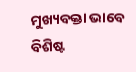ମୁଖ୍ୟବକ୍ତା ଭାବେ ବିଶିଷ୍ଟ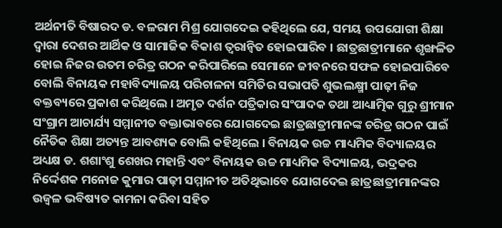ଅର୍ଥନୀତି ବିଷାରଦ ଡ. ବଳରାମ ମିଶ୍ର ଯୋଗଦେଇ କହିଥିଲେ ଯେ, ସମୟ ଉପଯୋଗୀ ଶିକ୍ଷା ଦ୍ୱାରା ଦେଶର ଆର୍ଥିକ ଓ ସାମାଜିକ ବିକାଶ ତ୍ୱରାନ୍ୱିତ ହୋଇପାରିବ । ଛାତ୍ରଛାତ୍ରୀମାନେ ଶୃଙ୍ଖଳିତ ହୋଇ ନିଜର ଉତମ ଚରିତ୍ର ଗଠନ କରିପାରିଲେ ସେମାନେ ଜୀବନରେ ସଫଳ ହୋଇପାରିବେ ବୋଲି ବିନାୟକ ମହାବିଦ୍ୟାଳୟ ପରିଚାଳନା ସମିତିର ସଭାପତି ଶୁଭଲକ୍ଷ୍ମୀ ପାଢ଼ୀ ନିଜ ବକ୍ତବ୍ୟରେ ପ୍ରକାଶ କରିଥିଲେ । ଅମୃତ ଦର୍ଶନ ପତ୍ରିକାର ସଂପାଦକ ତଥା ଆଧ୍ୟାତ୍ମିକ ଗୁରୁ ଶ୍ରୀମାନ ସଂଗ୍ରାମ ଆଚାର୍ଯ୍ୟ ସମ୍ମାନୀତ ବକ୍ତାଭାବରେ ଯୋଗଦେଇ ଛାତ୍ରଛାତ୍ରୀମାନଙ୍କ ଚରିତ୍ର ଗଠନ ପାଇଁ ନୈତିକ ଶିକ୍ଷା ଅତ୍ୟନ୍ତ ଆବଶ୍ୟକ ବୋଲି କହିଥିଲେ । ବିନାୟକ ଉଚ୍ଚ ମାଧ୍ୟମିକ ବିଦ୍ୟାଳୟର ଅଧ୍ୟକ୍ଷ ଡ. ଶଶାଂଶୁ ଶେଖର ମହାନ୍ତି ଏବଂ ବିନାୟକ ଉଚ୍ଚ ମାଧ୍ୟମିକ ବିଦ୍ୟାଳୟ, ଭଦ୍ରକର ନିର୍ଦ୍ଦେଶକ ମନୋଜ କୁମାର ପାଢ଼ୀ ସମ୍ମାନୀତ ଅତିଥିଭାବେ ଯୋଗଦେଇ ଛାତ୍ରଛାତ୍ରୀମାନଙ୍କର ଉଜ୍ୱଳ ଭବିଷ୍ୟତ କାମନା କରିବା ସହିତ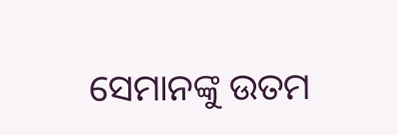ସେମାନଙ୍କୁ ଉତମ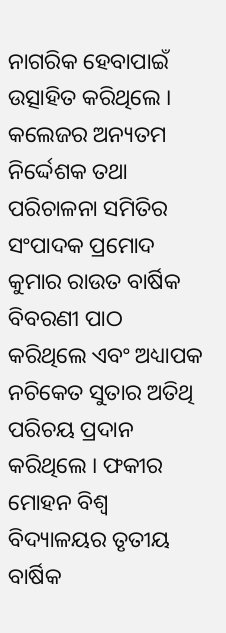ନାଗରିକ ହେବାପାଇଁ ଉତ୍ସାହିତ କରିଥିଲେ ।
କଲେଜର ଅନ୍ୟତମ ନିର୍ଦ୍ଦେଶକ ତଥା ପରିଚାଳନା ସମିତିର ସଂପାଦକ ପ୍ରମୋଦ କୁମାର ରାଉତ ବାର୍ଷିକ ବିବରଣୀ ପାଠ କରିଥିଲେ ଏବଂ ଅଧ୍ୟାପକ ନଚିକେତ ସୁତାର ଅତିଥି ପରିଚୟ ପ୍ରଦାନ କରିଥିଲେ । ଫକୀର ମୋହନ ବିଶ୍ୱ ବିଦ୍ୟାଳୟର ତୃତୀୟ ବାର୍ଷିକ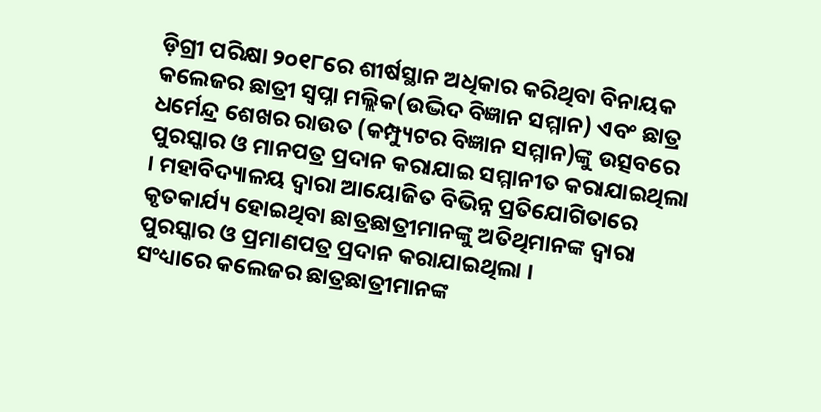ଡ଼ିଗ୍ରୀ ପରିକ୍ଷା ୨୦୧୮ରେ ଶୀର୍ଷସ୍ଥାନ ଅଧିକାର କରିଥିବା ବିନାୟକ କଲେଜର ଛାତ୍ରୀ ସ୍ୱପ୍ନା ମଲ୍ଲିକ(ଉଦ୍ଭିଦ ବିଜ୍ଞାନ ସମ୍ମାନ) ଏବଂ ଛାତ୍ର ଧର୍ମେନ୍ଦ୍ର ଶେଖର ରାଉତ (କମ୍ପ୍ୟୁଟର ବିଜ୍ଞାନ ସମ୍ମାନ)ଙ୍କୁ ଉତ୍ସବରେ ପୁରସ୍କାର ଓ ମାନପତ୍ର ପ୍ରଦାନ କରାଯାଇ ସମ୍ମାନୀତ କରାଯାଇଥିଲା । ମହାବିଦ୍ୟାଳୟ ଦ୍ୱାରା ଆୟୋଜିତ ବିଭିନ୍ନ ପ୍ରତିଯୋଗିତାରେ କୃତକାର୍ଯ୍ୟ ହୋଇଥିବା ଛାତ୍ରଛାତ୍ରୀମାନଙ୍କୁ ଅତିଥିମାନଙ୍କ ଦ୍ୱାରା ପୁରସ୍କାର ଓ ପ୍ରମାଣପତ୍ର ପ୍ରଦାନ କରାଯାଇଥିଲା ।
ସଂଧ୍ୟାରେ କଲେଜର ଛାତ୍ରଛାତ୍ରୀମାନଙ୍କ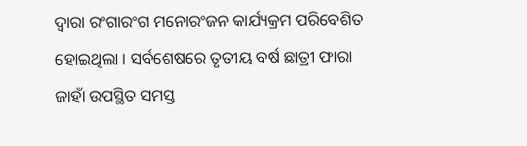ଦ୍ୱାରା ରଂଗାରଂଗ ମନୋରଂଜନ କାର୍ଯ୍ୟକ୍ରମ ପରିବେଶିତ ହୋଇଥିଲା । ସର୍ବଶେଷରେ ତୃତୀୟ ବର୍ଷ ଛାତ୍ରୀ ଫାରା ଜାହାଁ ଉପସ୍ଥିତ ସମସ୍ତ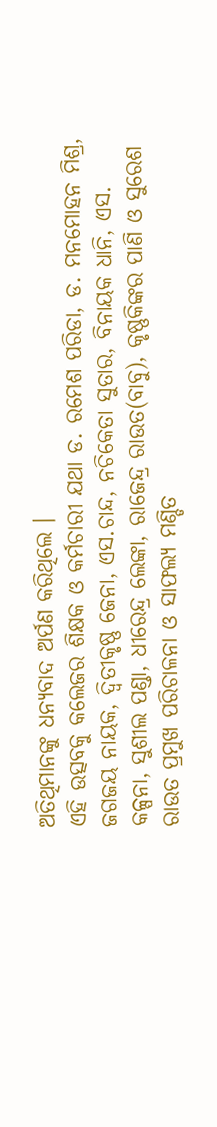ଅତିଥିମାନଙ୍କୁ ଧନ୍ୟବାଦ ଅର୍ପଣ କରିଥିଲେ ।
ଏହି ଉତ୍ସବକୁ କଲେଜର ଶିକ୍ଷକ ଓ କର୍ମଚାରୀ ଯଥା ଡ. ରମେଶ ପରିଡା, ଡ. ମନମୋହନ ମିଶ୍ର, ଜଗଜୟ ନାୟକ, ଦ୍ୱିତୀକୃଷ୍ଣ ଜେନା, ଏସ.ଚାନ୍ଦ, ନଚିକେତା ସୁତାର, ବିନାୟକ ଧାନି, ଏସ. କଳ୍ପନା, ସୁଶୀଲ ପଣ୍ଡା, ଧୀରେନ୍ଦ୍ର ଲେଙ୍କା, ରାଜେନ୍ଦ୍ର ରାଉତ(ବାବୁ), କୃଷ୍ଣକିଙ୍କର ପାଣି ଓ ସୁରେଶ ରାଉତ ପ୍ରମୁଖ ପରିଚାଳନା ଓ ସାଫଲ୍ୟ ମଣ୍ଡିତ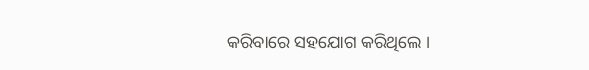କରିବାରେ ସହଯୋଗ କରିଥିଲେ ।